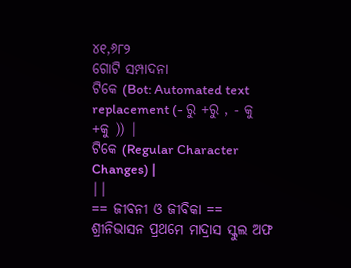୪୧,୬୮୨
ଗୋଟି ସମ୍ପାଦନା
ଟିକେ (Bot: Automated text replacement (- ରୁ +ରୁ , - କୁ +କୁ )) |
ଟିକେ (Regular Character Changes) |
||
== ଜୀବନୀ ଓ ଜୀବିକା ==
ଶ୍ରୀନିଭାସନ ପ୍ରଥମେ ମାଦ୍ରାସ ସ୍କୁଲ ଅଫ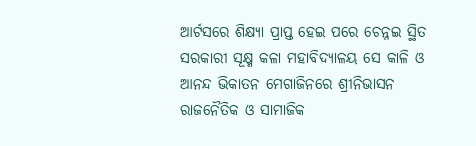ଆର୍ଟସରେ ଶିକ୍ଷ୍ୟା ପ୍ରାପ୍ତ ହେଇ ପରେ ଚେନ୍ନଇ ସ୍ଥିତ ସରକାରୀ ସୂକ୍ଷ୍ମ କଳା ମହାବିଦ୍ୟାଳୟ ସେ କାଳି ଓ
ଆନନ୍ଦ ଭିକାତନ ମେଗାଜିନରେ ଶ୍ରୀନିଭାସନ ରାଜନୈତିକ ଓ ସାମାଜିକ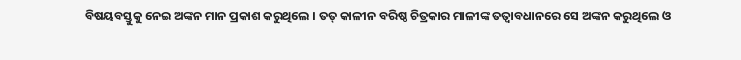ବିଷୟବସ୍ତୁକୁ ନେଇ ଅଙ୍କନ ମାନ ପ୍ରକାଶ କରୁଥିଲେ । ତତ୍ କାଳୀନ ବରିଷ୍ଠ ଚିତ୍ରକାର ମାଳୀଙ୍କ ତତ୍ବାବଧାନରେ ସେ ଅଙ୍କନ କରୁଥିଲେ ଓ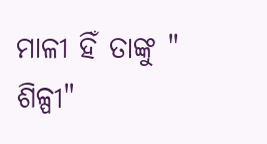ମାଳୀ ହିଁ ତାଙ୍କୁ " ଶିଳ୍ପୀ"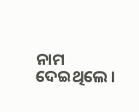ନାମ ଦେଇଥିଲେ ।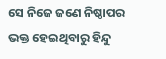ସେ ନିଜେ ଜଣେ ନିଷ୍ଠାପର ଭକ୍ତ ହେଇଥିବାରୁ ହିନ୍ଦୁ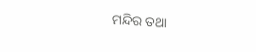ମନ୍ଦିର ତଥା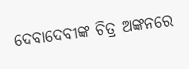ଦେବାଦେବୀଙ୍କ ଚିତ୍ର ଅଙ୍କନରେ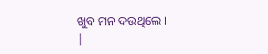ଖୁବ ମନ ଦଉଥିଲେ ।
|